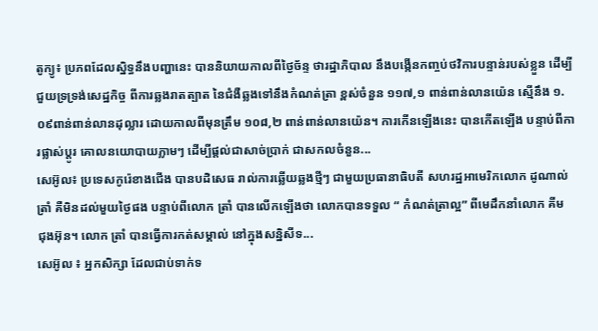តូក្យូ៖ ប្រភពដែលស្និទ្ធនឹងបញ្ហានេះ បាននិយាយកាលពីថ្ងៃច័ន្ទ ថារដ្ឋាភិបាល នឹងបង្កើនកញ្ចប់ថវិការបន្ទាន់របស់ខ្លួន ដើម្បីជួយទ្រទ្រង់សេដ្ឋកិច្ច ពីការឆ្លងរាតត្បាត នៃជំងឺឆ្លងទៅនឹងកំណត់ត្រា ខ្ពស់ចំនួន ១១៧,១ ពាន់ពាន់លានយ៉េន ស្មេីនឹង ១.០៩ពាន់ពាន់លានដុល្លារ ដោយកាលពីមុនត្រឹម ១០៨,២ ពាន់ពាន់លានយ៉េន។ ការកើនឡើងនេះ បានកើតឡើង បន្ទាប់ពីការផ្លាស់ប្តូរ គោលនយោបាយភ្លាមៗ ដើម្បីផ្តល់ជាសាច់ប្រាក់ ជាសកលចំនួន...
សេអ៊ូល៖ ប្រទេសកូរ៉េខាងជើង បានបដិសេធ រាល់ការឆ្លើយឆ្លងថ្មីៗ ជាមួយប្រធានាធិបតី សហរដ្ឋអាមេរិកលោក ដូណាល់ ត្រាំ គឺមិនដល់មួយថ្ងៃផង បន្ទាប់ពីលោក ត្រាំ បានលើកឡើងថា លោកបានទទួល “ កំណត់ត្រាល្អ” ពីមេដឹកនាំលោក គីម ជុងអ៊ុន។ លោក ត្រាំ បានធ្វើការកត់សម្គាល់ នៅក្នុងសន្និសីទ...
សេអ៊ូល ៖ អ្នកសិក្សា ដែលជាប់ទាក់ទ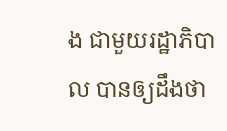ង ជាមួយរដ្ឋាភិបាល បានឲ្យដឹងថា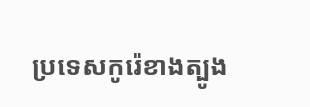ប្រទេសកូរ៉េខាងត្បូង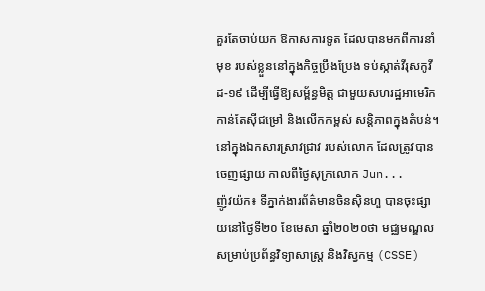គួរតែចាប់យក ឱកាសការទូត ដែលបានមកពីការនាំមុខ របស់ខ្លួននៅក្នុងកិច្ចប្រឹងប្រែង ទប់ស្កាត់វីរុសកូវីដ-១៩ ដើម្បីធ្វើឱ្យសម្ព័ន្ធមិត្ត ជាមួយសហរដ្ឋអាមេរិក កាន់តែស៊ីជម្រៅ និងលើកកម្ពស់ សន្តិភាពក្នុងតំបន់។ នៅក្នុងឯកសារស្រាវជ្រាវ របស់លោក ដែលត្រូវបានចេញផ្សាយ កាលពីថ្ងៃសុក្រលោក Jun...
ញ៉ូវយ៉ក៖ ទីភ្នាក់ងារព័ត៌មានចិនស៊ិនហួ បានចុះផ្សាយនៅថ្ងៃទី២០ ខែមេសា ឆ្នាំ២០២០ថា មជ្ឈមណ្ឌល សម្រាប់ប្រព័ន្ធវិទ្យាសាស្ត្រ និងវិស្វកម្ម (CSSE)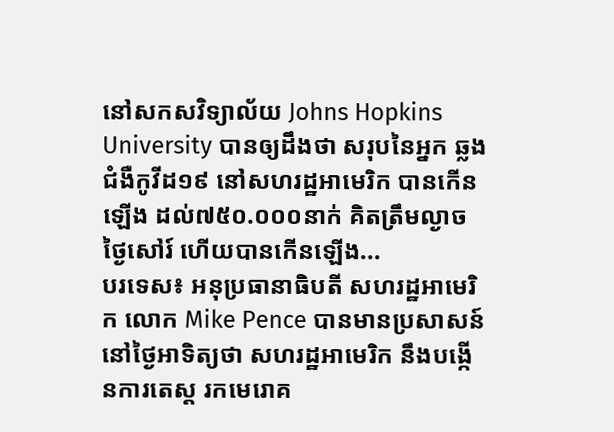នៅសកសវិទ្យាល័យ Johns Hopkins University បានឲ្យដឹងថា សរុបនៃអ្នក ឆ្លងជំងឺកូវីដ១៩ នៅសហរដ្ឋអាមេរិក បានកើនឡើង ដល់៧៥០.០០០នាក់ គិតត្រឹមល្ងាច ថ្ងៃសៅរ៍ ហើយបានកើនឡើង...
បរទេស៖ អនុប្រធានាធិបតី សហរដ្ឋអាមេរិក លោក Mike Pence បានមានប្រសាសន៍នៅថ្ងៃអាទិត្យថា សហរដ្ឋអាមេរិក នឹងបង្កើនការតេស្ត រកមេរោគ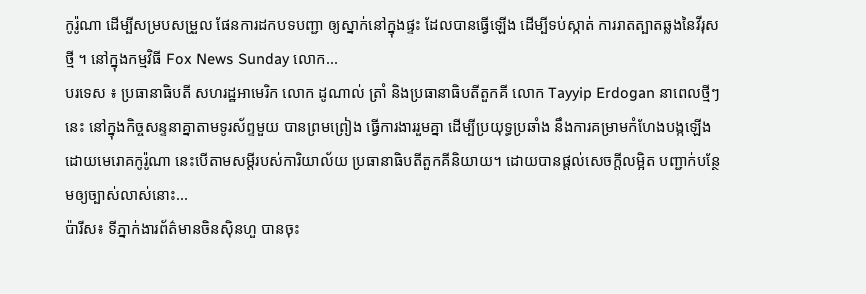កូរ៉ូណា ដើម្បីសម្របសម្រួល ផែនការដកបទបញ្ជា ឲ្យស្នាក់នៅក្នុងផ្ទះ ដែលបានធ្វើឡើង ដើម្បីទប់ស្កាត់ ការរាតត្បាតឆ្លងនៃវីរុសថ្មី ។ នៅក្នុងកម្មវិធី Fox News Sunday លោក...
បរទេស ៖ ប្រធានាធិបតី សហរដ្ឋអាមេរិក លោក ដូណាល់ ត្រាំ និងប្រធានាធិបតីតួកគី លោក Tayyip Erdogan នាពេលថ្មីៗនេះ នៅក្នុងកិច្ចសន្ទនាគ្នាតាមទូរស័ព្ទមួយ បានព្រមព្រៀង ធ្វើការងាររួមគ្នា ដើម្បីប្រយុទ្ធប្រឆាំង នឹងការគម្រាមកំហែងបង្កឡើង ដោយមេរោគកូរ៉ូណា នេះបើតាមសម្តីរបស់ការិយាល័យ ប្រធានាធិបតីតួកគីនិយាយ។ ដោយបានផ្តល់សេចក្តីលម្អិត បញ្ជាក់បន្ថែមឲ្យច្បាស់លាស់នោះ...
ប៉ារីស៖ ទីភ្នាក់ងារព័ត៌មានចិនស៊ិនហួ បានចុះ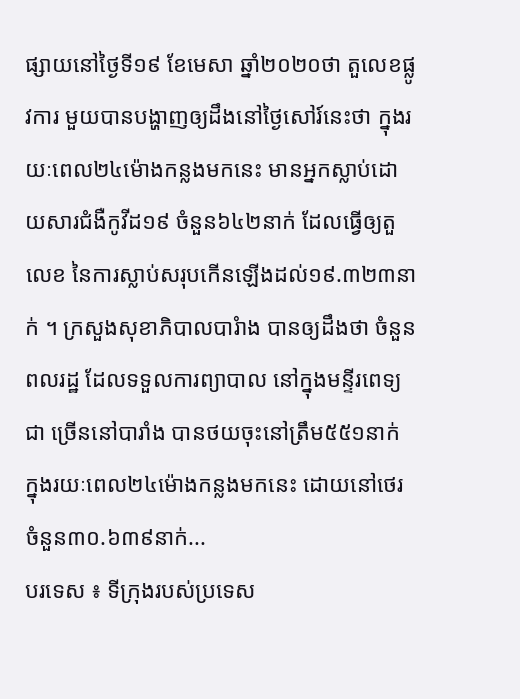ផ្សាយនៅថ្ងៃទី១៩ ខែមេសា ឆ្នាំ២០២០ថា តួលេខផ្លូវការ មួយបានបង្ហាញឲ្យដឹងនៅថ្ងៃសៅរ៍នេះថា ក្នុងរយៈពេល២៤ម៉ោងកន្លងមកនេះ មានអ្នកស្លាប់ដោយសារជំងឺកូវីដ១៩ ចំនួន៦៤២នាក់ ដែលធ្វើឲ្យតួលេខ នៃការស្លាប់សរុបកើនឡើងដល់១៩.៣២៣នាក់ ។ ក្រសួងសុខាភិបាលបារំាង បានឲ្យដឹងថា ចំនួនពលរដ្ឋ ដែលទទួលការព្យាបាល នៅក្នុងមន្ទីរពេទ្យជា ច្រើននៅបារាំង បានថយចុះនៅត្រឹម៥៥១នាក់ ក្នុងរយៈពេល២៤ម៉ោងកន្លងមកនេះ ដោយនៅថេរចំនួន៣០.៦៣៩នាក់...
បរទេស ៖ ទីក្រុងរបស់ប្រទេស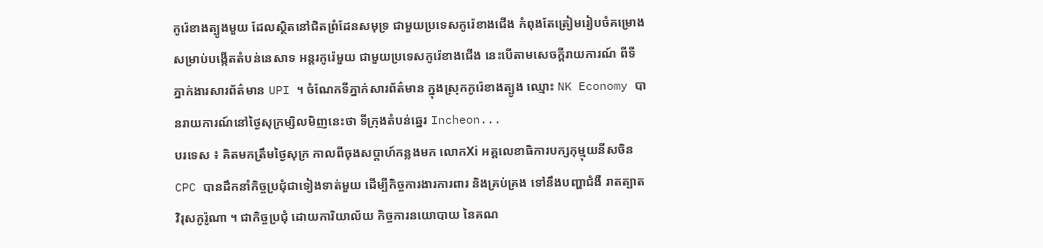កូរ៉េខាងត្បូងមួយ ដែលស្ថិតនៅជិតព្រំដែនសមុទ្រ ជាមួយប្រទេសកូរ៉េខាងជើង កំពុងតែត្រៀមរៀបចំគម្រោង សម្រាប់បង្កើតតំបន់នេសាទ អន្តរកូរ៉េមួយ ជាមួយប្រទេសកូរ៉េខាងជើង នេះបើតាមសេចក្តីរាយការណ៍ ពីទីភ្នាក់ងារសារព័ត៌មាន UPI ។ ចំណែកទីភ្នាក់សារព័ត៌មាន ក្នុងស្រុកកូរ៉េខាងត្បូង ឈ្មោះ NK Economy បានរាយការណ៍នៅថ្ងៃសុក្រម្សិលមិញនេះថា ទីក្រុងតំបន់ឆ្នេរ Incheon...
បរទេស ៖ គិតមកត្រឹមថ្ងៃសុក្រ កាលពីចុងសប្តាហ៍កន្លងមក លោកXi អគ្គលេខាធិការបក្សកុម្មុយនីសចិន CPC បានដឹកនាំកិច្ចប្រជុំជាទៀងទាត់មួយ ដើម្បីកិច្ចការងារការពារ និងគ្រប់គ្រង ទៅនឹងបញ្ហាជំងឺ រាតត្បាត វិរុសកូរ៉ូណា ។ ជាកិច្ចប្រជុំ ដោយការិយាល័យ កិច្ចការនយោបាយ នៃគណ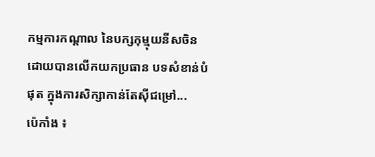កម្មការកណ្តាល នៃបក្សកុម្មុយនីសចិន ដោយបានលើកយកប្រធាន បទសំខាន់បំផុត ក្នុងការសិក្សាកាន់តែស៊ីជម្រៅ...
ប៉េកាំង ៖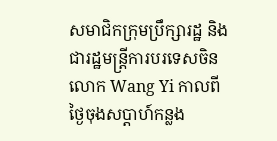សមាជិកក្រុមប្រឹក្សារដ្ឋ និងជារដ្ឋមន្ត្រីការបរទេសចិន លោក Wang Yi កាលពីថ្ងៃចុងសប្តាហ៍កន្លង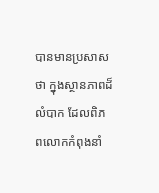បានមានប្រសាសថា ក្នុងស្ថានភាពដ៏លំបាក ដែលពិភពលោកកំពុងនាំ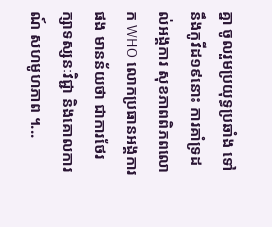គ្នា ចូលរួមប្រយុទ្ធប្រឆាំង ទៅនឹងកូវីដ១៩នោះ ការគាំទ្រដល់អង្គការ សុខភាពពិភពលោក WHO លោកប្រធានអង្គការផង មានន័យថា ជាការថែរក្សាទស្សនៈវិជ្ជា និងគោលការណ៍ សហមូហភាព ។...